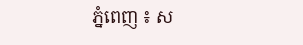ភ្នំពេញ ៖ ស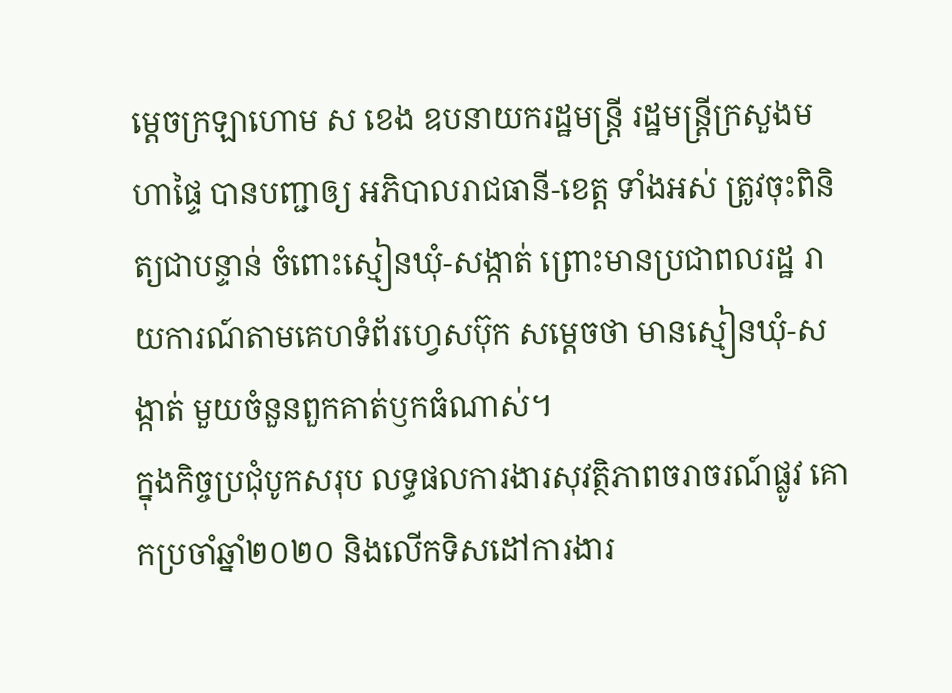ម្ដេចក្រឡាហោម ស ខេង ឧបនាយករដ្ឋមន្ដ្រី រដ្ឋមន្ដ្រីក្រសួងមហាផ្ទៃ បានបញ្ជាឲ្យ អភិបាលរាជធានី-ខេត្ត ទាំងអស់ ត្រូវចុះពិនិត្យជាបន្ទាន់ ចំពោះស្មៀនឃុំ-សង្កាត់ ព្រោះមានប្រជាពលរដ្ឋ រាយការណ៍តាមគេហទំព័រហ្វេសប៊ុក សម្ដេចថា មានស្មៀនឃុំ-សង្កាត់ មួយចំនួនពួកគាត់ឫកធំណាស់។
ក្នុងកិច្ចប្រជុំបូកសរុប លទ្ធផលការងារសុវត្ថិភាពចរាចរណ៍ផ្លូវ គោកប្រចាំឆ្នាំ២០២០ និងលើកទិសដៅការងារ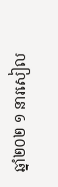ឆ្នាំ២០២ ១ នារសៀល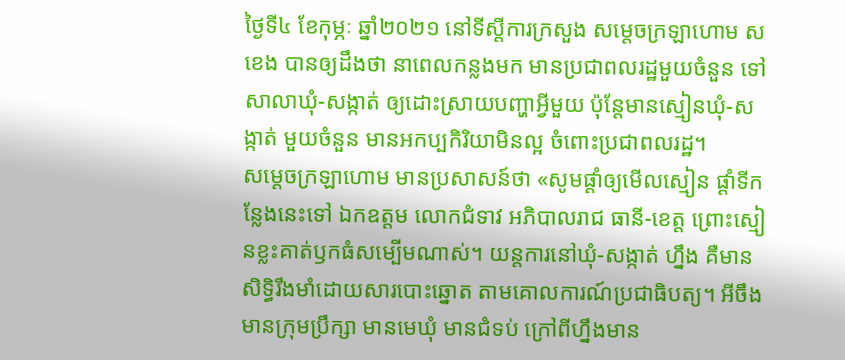ថ្ងៃទី៤ ខែកុម្ភៈ ឆ្នាំ២០២១ នៅទីស្តីការក្រសួង សម្ដេចក្រឡាហោម ស ខេង បានឲ្យដឹងថា នាពេលកន្លងមក មានប្រជាពលរដ្ឋមួយចំនួន ទៅសាលាឃុំ-សង្កាត់ ឲ្យដោះស្រាយបញ្ហាអ្វីមួយ ប៉ុន្ដែមានស្មៀនឃុំ-សង្កាត់ មួយចំនួន មានអកប្បកិរិយាមិនល្អ ចំពោះប្រជាពលរដ្ឋ។
សម្ដេចក្រឡាហោម មានប្រសាសន៍ថា «សូមផ្ដាំឲ្យមើលស្មៀន ផ្ដាំទីកន្លែងនេះទៅ ឯកឧត្តម លោកជំទាវ អភិបាលរាជ ធានី-ខេត្ត ព្រោះស្មៀនខ្លះគាត់ឫកធំសម្បើមណាស់។ យន្ដការនៅឃុំ-សង្កាត់ ហ្នឹង គឺមានសិទ្ធិរឹងមាំដោយសារបោះឆ្នោត តាមគោលការណ៍ប្រជាធិបត្យ។ អីចឹងមានក្រុមប្រឹក្សា មានមេឃុំ មានជំទប់ ក្រៅពីហ្នឹងមាន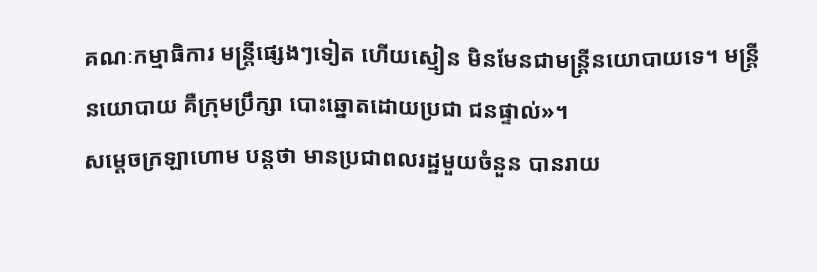គណៈកម្មាធិការ មន្ដ្រីផ្សេងៗទៀត ហើយស្មៀន មិនមែនជាមន្ដ្រីនយោបាយទេ។ មន្ដ្រីនយោបាយ គឺក្រុមប្រឹក្សា បោះឆ្នោតដោយប្រជា ជនផ្ទាល់»។
សម្ដេចក្រឡាហោម បន្ដថា មានប្រជាពលរដ្ឋមួយចំនួន បានរាយ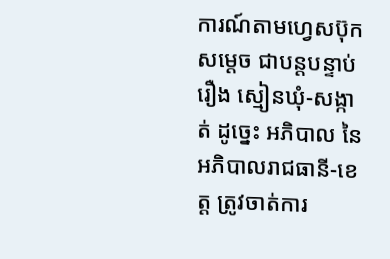ការណ៍តាមហ្វេសប៊ុក សម្ដេច ជាបន្តបន្ទាប់ រឿង ស្មៀនឃុំ-សង្កាត់ ដូច្នេះ អភិបាល នៃអភិបាលរាជធានី-ខេត្ត ត្រូវចាត់ការ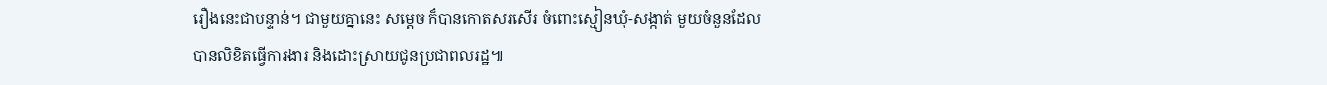រឿងនេះជាបន្ទាន់។ ជាមួយគ្នានេះ សម្ដេច ក៏បានកោតសរសើរ ចំពោះស្មៀនឃុំ-សង្កាត់ មួយចំនួនដែលបានលិខិតធ្វើការងារ និងដោះស្រាយជូនប្រជាពលរដ្ឋ៕